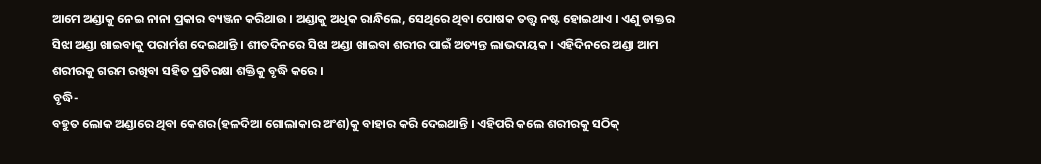ଆମେ ଅଣ୍ଡାକୁ ନେଇ ନାନା ପ୍ରକାର ବ୍ୟଞ୍ଜନ କରିଥାଉ । ଅଣ୍ଡାକୁ ଅଧିକ ରାନ୍ଧିଲେ, ସେଥିରେ ଥିବା ପୋଷକ ତତ୍ତ୍ୱ ନଷ୍ଟ ହୋଇଥାଏ । ଏଣୁ ଡାକ୍ତର ସିଝା ଅଣ୍ଡା ଖାଇବାକୁ ପରାର୍ମଶ ଦେଇଥାନ୍ତି । ଶୀତଦିନରେ ସିଝା ଅଣ୍ଡା ଖାଇବା ଶରୀର ପାଇଁ ଅତ୍ୟନ୍ତ ଲାଭଦାୟକ । ଏହିଦିନରେ ଅଣ୍ଡା ଆମ ଶରୀରକୁ ଗରମ ରଖିବା ସହିତ ପ୍ରତିରକ୍ଷା ଶକ୍ତିକୁ ବୃଦ୍ଧି କରେ ।
ବୃଦ୍ଧି-
ବହୁତ ଲୋକ ଅଣ୍ଡାରେ ଥିବା କେଶର(ହଳଦିଆ ଗୋଲାକାର ଅଂଶ)କୁ ବାହାର କରି ଦେଇଥାନ୍ତି । ଏହିପରି କଲେ ଶରୀରକୁ ସଠିକ୍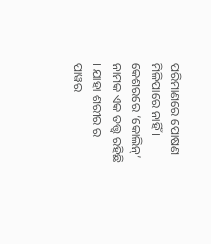ପରିମାଣରେ ପୋଷଣ ମିଳିପାରେ ନାହିଁ । କେଶରରେ ‘କୋଲିନ୍’ ନାମକ ଏକ ତତ୍ତ୍ୱ ରହିଛି । ଯାହା ଶରୀର ର ପାୱର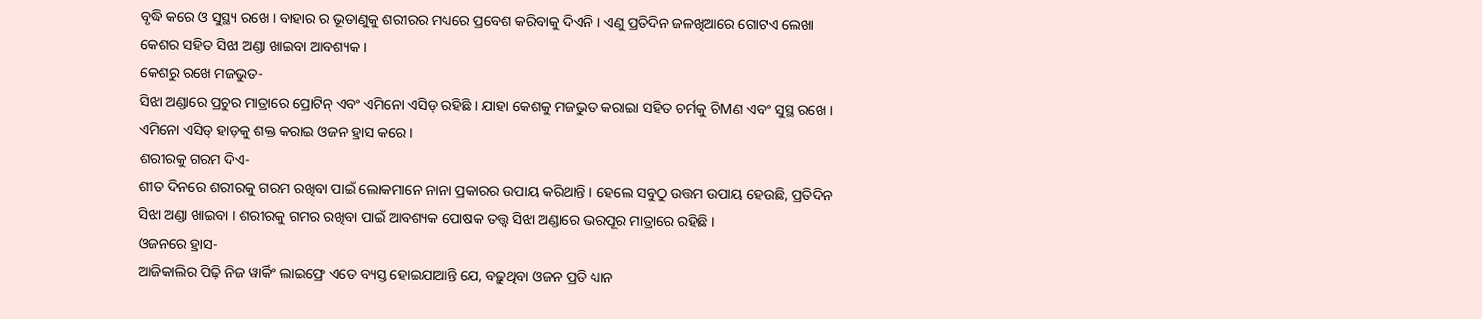ବୃଦ୍ଧି କରେ ଓ ସୁସ୍ଥ୍ୟ ରଖେ । ବାହାର ର ଭୂତାଣୁକୁ ଶରୀରର ମଧ୍ୟରେ ପ୍ରବେଶ କରିବାକୁ ଦିଏନି । ଏଣୁ ପ୍ରତିଦିନ ଜଳଖିଆରେ ଗୋଟଏ ଲେଖା କେଶର ସହିତ ସିଝା ଅଣ୍ଡା ଖାଇବା ଆବଶ୍ୟକ ।
କେଶରୁ ରଖେ ମଜଭୁତ-
ସିଝା ଅଣ୍ଡାରେ ପ୍ରଚୁର ମାତ୍ରାରେ ପ୍ରୋଟିନ୍ ଏବଂ ଏମିନୋ ଏସିଡ୍ ରହିଛି । ଯାହା କେଶକୁ ମଜଭୁତ କରାଇା ସହିତ ଚର୍ମକୁ ଚିMଣ ଏବଂ ସୁସ୍ଥ ରଖେ । ଏମିନୋ ଏସିଡ୍ ହାଡ଼କୁ ଶକ୍ତ କରାଇ ଓଜନ ହ୍ରାସ କରେ ।
ଶରୀରକୁ ଗରମ ଦିଏ-
ଶୀତ ଦିନରେ ଶରୀରକୁ ଗରମ ରଖିବା ପାଇଁ ଲୋକମାନେ ନାନା ପ୍ରକାରର ଉପାୟ କରିଥାନ୍ତି । ହେଲେ ସବୁଠୁ ଉତ୍ତମ ଉପାୟ ହେଉଛି, ପ୍ରତିଦିନ ସିଝା ଅଣ୍ଡା ଖାଇବା । ଶରୀରକୁ ଗମର ରଖିବା ପାଇଁ ଆବଶ୍ୟକ ପୋଷକ ତତ୍ତ୍ୱ ସିଝା ଅଣ୍ଡାରେ ଭରପୂର ମାତ୍ରାରେ ରହିଛି ।
ଓଜନରେ ହ୍ରାସ-
ଆଜିକାଲିର ପିଢ଼ି ନିଜ ୱାର୍କିଂ ଲାଇଫ୍ରେ ଏତେ ବ୍ୟସ୍ତ ହୋଇଯାଆନ୍ତି ଯେ, ବଢ଼ୁଥିବା ଓଜନ ପ୍ରତି ଧ୍ୟାନ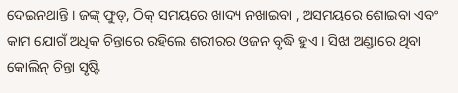ଦେଇନଥାନ୍ତି । ଜଙ୍କ୍ ଫୁଡ୍, ଠିକ୍ ସମୟରେ ଖାଦ୍ୟ ନଖାଇବା , ଅସମୟରେ ଶୋଇବା ଏବଂ କାମ ଯୋଗଁ ଅଧିକ ଚିନ୍ତାରେ ରହିଲେ ଶରୀରର ଓଜନ ବୃଦ୍ଧି ହୁଏ । ସିଝା ଅଣ୍ଡାରେ ଥିବା କୋଲିନ୍ ଚିନ୍ତା ସୃଷ୍ଟି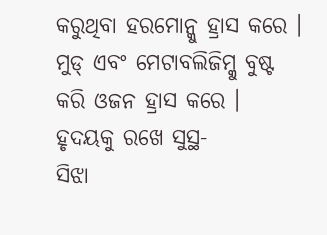କରୁଥିବା ହରମୋନ୍କୁ ହ୍ରାସ କରେ । ମୁଡ୍ ଏବଂ ମେଟାବଲିଜିମ୍କୁ ବୁଷ୍ଟ କରି ଓଜନ ହ୍ରାସ କରେ ।
ହୃଦୟକୁ ରଖେ ସୁସ୍ଥ-
ସିଝା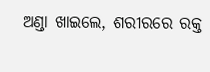ଅଣ୍ଡା ଖାଇଲେ, ଶରୀରରେ ରକ୍ତ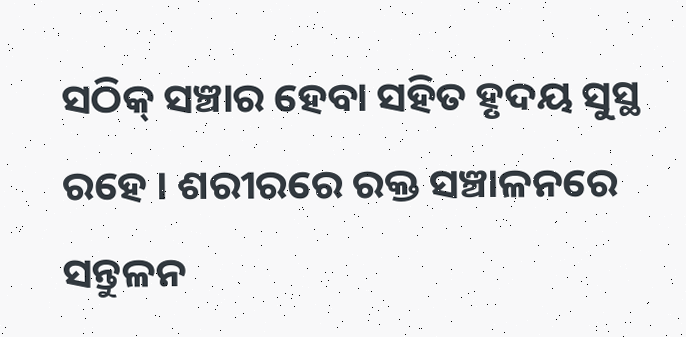ସଠିକ୍ ସଞ୍ଚାର ହେବା ସହିତ ହୃଦୟ ସୁସ୍ଥ ରହେ । ଶରୀରରେ ରକ୍ତ ସଞ୍ଚାଳନରେ ସନ୍ତୁଳନ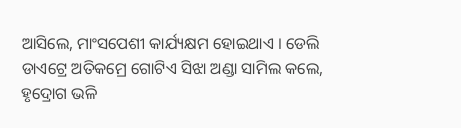ଆସିଲେ, ମାଂସପେଶୀ କାର୍ଯ୍ୟକ୍ଷମ ହୋଇଥାଏ । ଡେଲି ଡାଏଟ୍ରେ ଅତିକମ୍ରେ ଗୋଟିଏ ସିଝା ଅଣ୍ଡା ସାମିଲ କଲେ, ହୃଦ୍ରୋଗ ଭଳି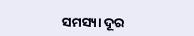ସମସ୍ୟା ଦୂର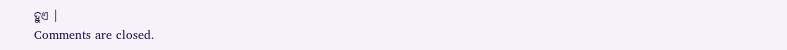ହୁଏ ।
Comments are closed.